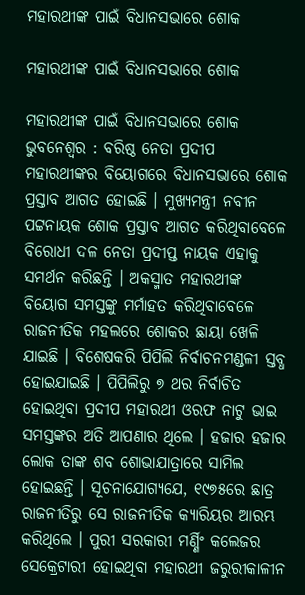ମହାରଥୀଙ୍କ ପାଇଁ ବିଧାନସଭାରେ ଶୋକ

ମହାରଥୀଙ୍କ ପାଇଁ ବିଧାନସଭାରେ ଶୋକ

ମହାରଥୀଙ୍କ ପାଇଁ ବିଧାନସଭାରେ ଶୋକ
ଭୁବନେଶ୍ୱର : ବରିଷ୍ଠ ନେତା ପ୍ରଦୀପ ମହାରଥୀଙ୍କର ବିୟୋଗରେ ବିଧାନସଭାରେ ଶୋକ ପ୍ରସ୍ତାବ ଆଗତ ହୋଇଛି । ମୁଖ୍ୟମନ୍ତ୍ରୀ ନବୀନ ପଟ୍ଟନାୟକ ଶୋକ ପ୍ରସ୍ତାବ ଆଗତ କରିଥିବାବେଳେ ବିରୋଧୀ ଦଳ ନେତା ପ୍ରଦୀପ୍ତ ନାୟକ ଏହାକୁ ସମର୍ଥନ କରିଛନ୍ତି । ଅକସ୍ମାତ ମହାରଥୀଙ୍କ ବିୟୋଗ ସମସ୍ତଙ୍କୁ ମର୍ମାହତ କରିଥିବାବେଳେ ରାଜନୀତିକ ମହଲରେ ଶୋକର ଛାୟା ଖେଳି ଯାଇଛି । ବିଶେଷକରି ପିପିଲି ନିର୍ବାଚନମଣ୍ଡଳୀ ସ୍ତବ୍ଧ ହୋଇଯାଇଛି । ପିପିଲିରୁ ୭ ଥର ନିର୍ବାଚିତ ହୋଇଥିବା ପ୍ରଦୀପ ମହାରଥୀ ଓରଫ ନାଟୁ ଭାଇ ସମସ୍ତଙ୍କର ଅତି ଆପଣାର ଥିଲେ । ହଜାର ହଜାର ଲୋକ ତାଙ୍କ ଶବ ଶୋଭାଯାତ୍ରାରେ ସାମିଲ ହୋଇଛନ୍ତି । ସୂଚନାଯୋଗ୍ୟଯେ, ୧୯୭୫ରେ ଛାତ୍ର ରାଜନୀତିରୁ ସେ ରାଜନୀତିକ କ୍ୟାରିୟର ଆରମ୍ଭ କରିଥିଲେ । ପୁରୀ ସରକାରୀ ମର୍ଣ୍ଣିଂ କଲେଜର ସେକ୍ରେଟାରୀ ହୋଇଥିବା ମହାରଥୀ ଜରୁରୀକାଳୀନ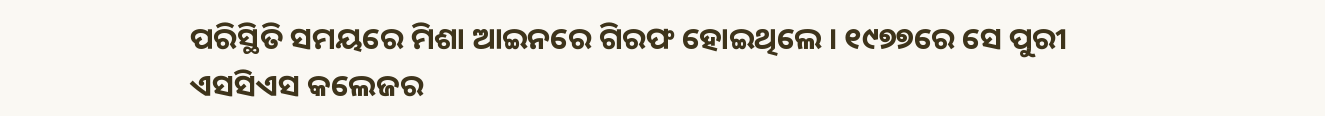ପରିସ୍ଥିତି ସମୟରେ ମିଶା ଆଇନରେ ଗିରଫ ହୋଇଥିଲେ । ୧୯୭୭ରେ ସେ ପୁରୀ ଏସସିଏସ କଲେଜର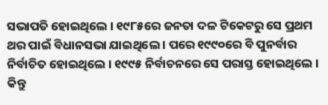ସଭାପତି ହୋଇଥିଲେ । ୧୯୮୫ରେ ଜନତା ଦଳ ଟିକେଟରୁ ସେ ପ୍ରଥମ ଥର ପାଇଁ ବିଧାନସଭା ଯାଇଥିଲେ । ପରେ ୧୯୯୦ରେ ବି ପୁନର୍ବାର ନିର୍ବାଚିତ ହୋଇଥିଲେ । ୧୯୯୫ ନିର୍ବାଚନରେ ସେ ପରାସ୍ତ ହୋଇଥିଲେ । କିନ୍ତୁ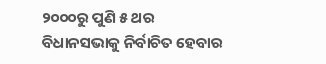୨୦୦୦ରୁ ପୁଣି ୫ ଥର ବିଧାନସଭାକୁ ନିର୍ବାଚିତ ହେବାର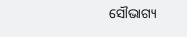ସୌଭାଗ୍ୟ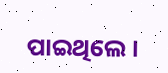ପାଇଥିଲେ ।